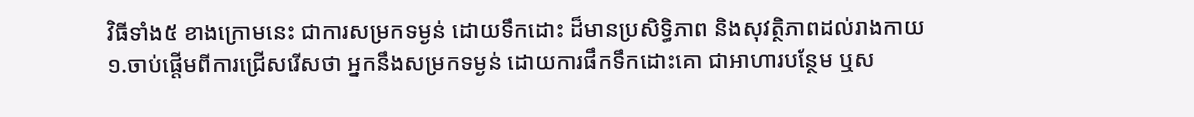វិធីទាំង៥ ខាងក្រោមនេះ ជាការសម្រកទម្ងន់ ដោយទឹកដោះ ដ៏មានប្រសិទ្ធិភាព និងសុវត្ថិភាពដល់រាងកាយ
១.ចាប់ផ្តើមពីការជ្រើសរើសថា អ្នកនឹងសម្រកទម្ងន់ ដោយការផឹកទឹកដោះគោ ជាអាហារបន្ថែម ឬស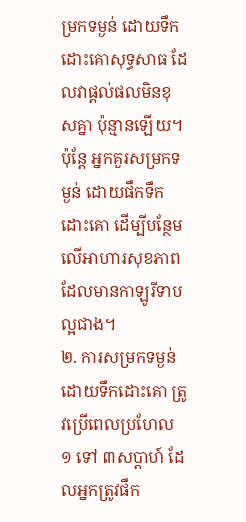ម្រកទម្ងន់ ដោយទឹកដោះគោសុទ្ធសាធ ដែលវាផ្តល់ផលមិនខុសគ្នា ប៉ុន្មានឡើយ។ ប៉ុន្តែ អ្នកគួរសម្រកទម្ងន់ ដោយផឹកទឹកដោះគោ ដើម្បីបន្ថែមលើអាហារសុខភាព ដែលមានកាឡូរីទាប ល្អជាង។
២. ការសម្រកទម្ងន់ ដោយទឹកដោះគោ ត្រូវប្រើពេលប្រហែល ១ ទៅ ៣សប្តាហ៍ ដែលអ្នកត្រូវផឹក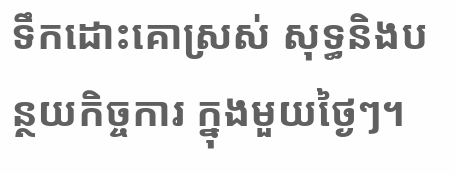ទឹកដោះគោស្រស់ សុទ្ធនិងបន្ថយកិច្ចការ ក្នុងមួយថ្ងៃៗ។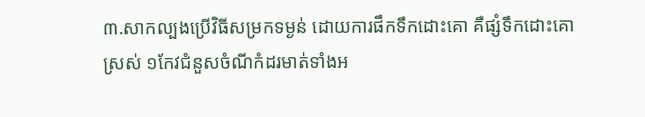៣.សាកល្បងប្រើវិធីសម្រកទម្ងន់ ដោយការផឹកទឹកដោះគោ គឺផ្សំទឹកដោះគោស្រស់ ១កែវជំនួសចំណីកំដរមាត់ទាំងអ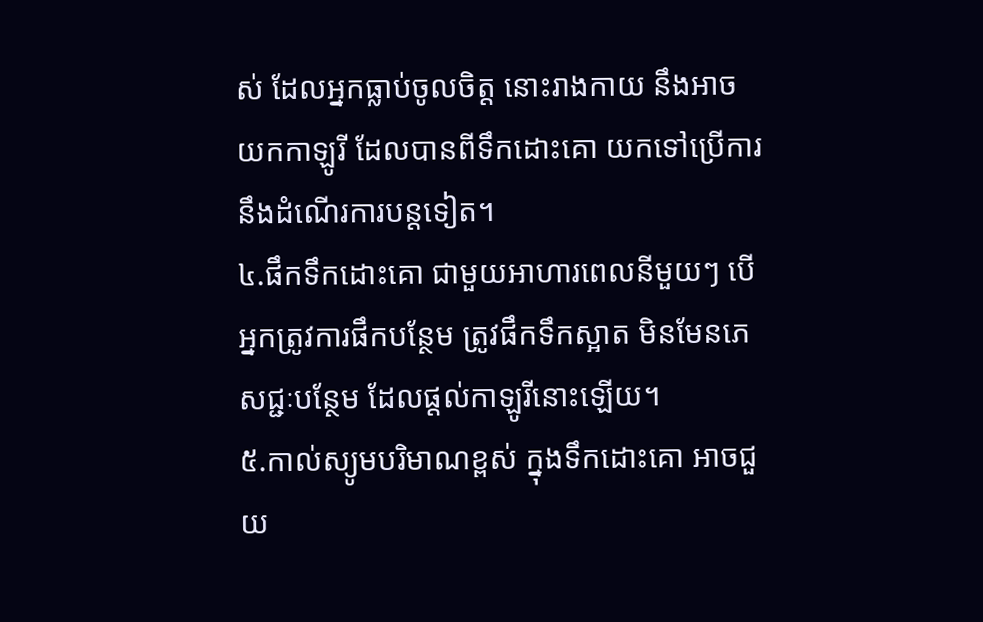ស់ ដែលអ្នកធ្លាប់ចូលចិត្ត នោះរាងកាយ នឹងអាចយកកាឡូរី ដែលបានពីទឹកដោះគោ យកទៅប្រើការ នឹងដំណើរការបន្តទៀត។
៤.ផឹកទឹកដោះគោ ជាមួយអាហារពេលនីមួយៗ បើអ្នកត្រូវការផឹកបន្ថែម ត្រូវផឹកទឹកស្អាត មិនមែនភេសជ្ជៈបន្ថែម ដែលផ្តល់កាឡូរីនោះឡើយ។
៥.កាល់ស្យូមបរិមាណខ្ពស់ ក្នុងទឹកដោះគោ អាចជួយ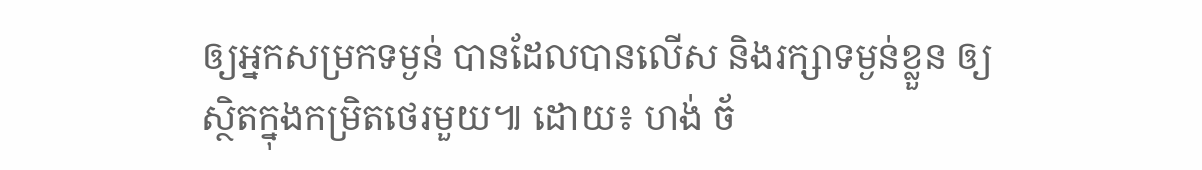ឲ្យអ្នកសម្រកទម្ងន់ បានដែលបានលើស និងរក្សាទម្ងន់ខ្លួន ឲ្យស្ថិតក្នុងកម្រិតថេរមួយ៕ ដោយ៖ ហង់ ច័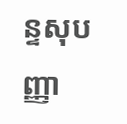ន្ទសុបញ្ញា